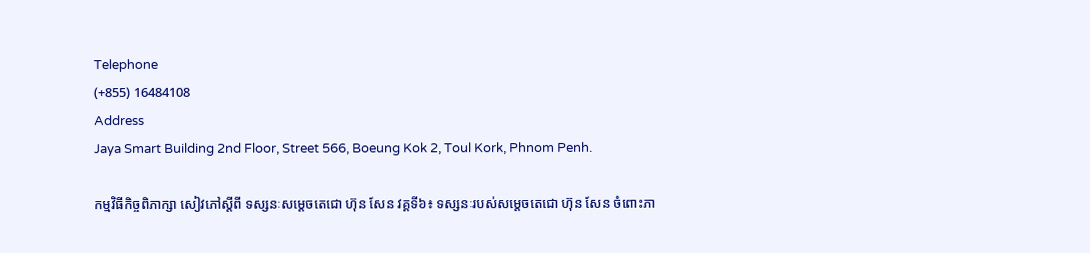Telephone
(+855) 16484108
Address
Jaya Smart Building 2nd Floor, Street 566, Boeung Kok 2, Toul Kork, Phnom Penh.

កម្មវិធីកិច្ចពិភាក្សា សៀវភៅស្តីពី ទស្សនៈសម្តេចតេជោ ហ៊ុន សែន វគ្គទី៦៖ ទស្សនៈរបស់សម្តេចតេជោ ហ៊ុន សែន ចំពោះភា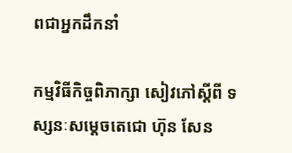ពជាអ្នកដឹកនាំ

កម្មវិធីកិច្ចពិភាក្សា សៀវភៅស្តីពី ទស្សនៈសម្តេចតេជោ ហ៊ុន សែន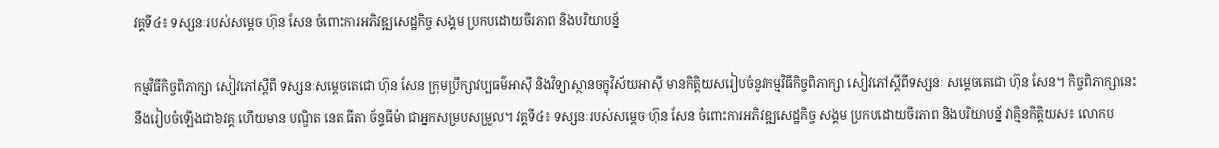វគ្គទី៤៖ ទស្សនៈរបស់សម្តេច ហ៊ុន សែន ចំពោះការអភិវឌ្ឍសេដ្ឋកិច្ច សង្គម ប្រកបដោយចីរភាព និងបរិយាបន្ន័

កម្មវិធីកិច្ចពិភាក្សា សៀវភៅស្តីពី ទស្សនៈសម្តេចតេជោ ហ៊ុន សែន ក្រុមប្រឹក្សាវប្បធម៌អាស៊ី និងវិទ្យាស្ថានចក្ខុវិស័យអាស៊ី មានកិត្តិយសរៀបចំនូវកម្មវិធីកិច្ចពិភាក្សា សៀវភៅស្តីពីទស្សនៈ សម្តេចតេជោ ហ៊ុន សែន។ កិច្ចពិភាក្សានេះនឹងរៀបចំឡើងជា៦វគ្គ ហើយមាន បណ្ឌិត នេត ធីតា ច័ន្ទធីម៉ា ជាអ្នកសម្របសម្រួល។ វគ្គទី៤៖ ទស្សនៈរបស់សម្តេច ហ៊ុន សែន ចំពោះការអភិវឌ្ឍសេដ្ឋកិច្ច សង្គម ប្រកបដោយចីរភាព និងបរិយាបន្ន័ វាគ្មិនកិត្តិយស៖ លោកប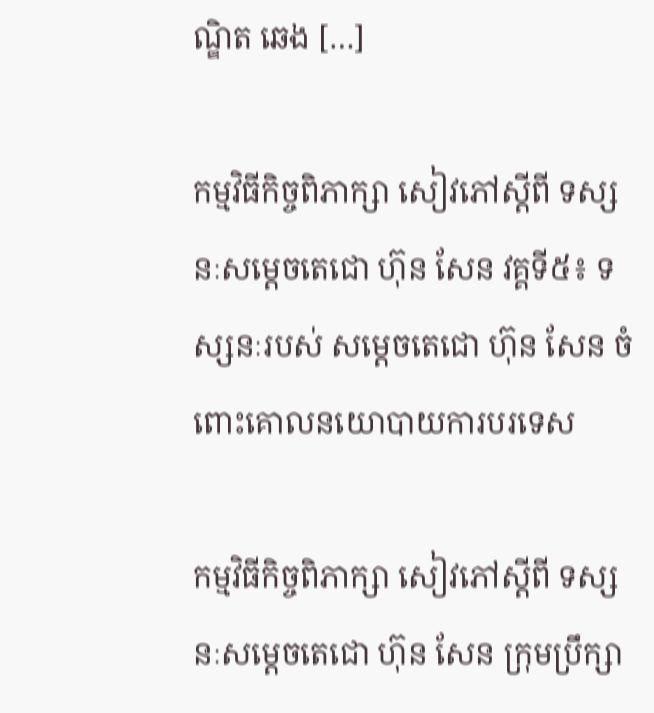ណ្ឌិត ឆេង […]

កម្មវិធីកិច្ចពិភាក្សា សៀវភៅស្តីពី ទស្សនៈសម្តេចតេជោ ហ៊ុន សែន វគ្គទី៥៖ ទស្សនៈរបស់ សម្តេចតេជោ ហ៊ុន សែន ចំពោះគោលនយោបាយការបរទេស

កម្មវិធីកិច្ចពិភាក្សា សៀវភៅស្តីពី ទស្សនៈសម្តេចតេជោ ហ៊ុន សែន ក្រុមប្រឹក្សា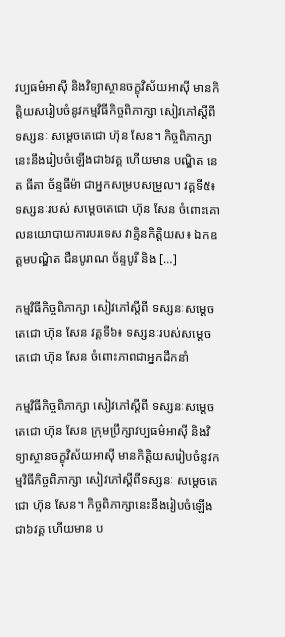វប្បធម៌អាស៊ី និងវិទ្យាស្ថានចក្ខុវិស័យអាស៊ី មានកិត្តិយសរៀបចំនូវកម្មវិធីកិច្ចពិភាក្សា សៀវភៅស្តីពីទស្សនៈ សម្តេចតេជោ ហ៊ុន សែន។ កិច្ចពិភាក្សានេះនឹងរៀបចំឡើងជា៦វគ្គ ហើយមាន បណ្ឌិត នេត ធីតា ច័ន្ទធីម៉ា ជាអ្នកសម្របសម្រួល។ វគ្គទី៥៖ ទស្សនៈរបស់ សម្តេចតេជោ ហ៊ុន សែន ចំពោះគោលនយោបាយការបរទេស វាគ្មិនកិត្តិយស៖ ឯកឧត្តមបណ្ឌិត ជឺនបូរាណ ច័ន្ទបូរី និង […]

កម្មវិធីកិច្ចពិភាក្សា សៀវភៅស្តីពី ទស្សនៈសម្តេចតេជោ ហ៊ុន សែន វគ្គទី៦៖ ទស្សនៈរបស់សម្តេចតេជោ ហ៊ុន សែន ចំពោះភាពជាអ្នកដឹកនាំ

កម្មវិធីកិច្ចពិភាក្សា សៀវភៅស្តីពី ទស្សនៈសម្តេចតេជោ ហ៊ុន សែន ក្រុមប្រឹក្សាវប្បធម៌អាស៊ី និងវិទ្យាស្ថានចក្ខុវិស័យអាស៊ី មានកិត្តិយសរៀបចំនូវកម្មវិធីកិច្ចពិភាក្សា សៀវភៅស្តីពីទស្សនៈ សម្តេចតេជោ ហ៊ុន សែន។ កិច្ចពិភាក្សានេះនឹងរៀបចំឡើងជា៦វគ្គ ហើយមាន ប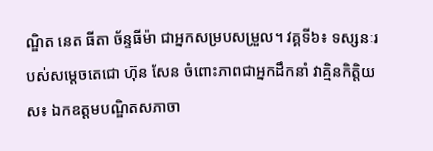ណ្ឌិត នេត ធីតា ច័ន្ទធីម៉ា ជាអ្នកសម្របសម្រួល។ វគ្គទី៦៖ ទស្សនៈរបស់សម្តេចតេជោ ហ៊ុន សែន ចំពោះភាពជាអ្នកដឹកនាំ វាគ្មិនកិត្តិយស៖ ឯកឧត្តមបណ្ឌិតសភាចា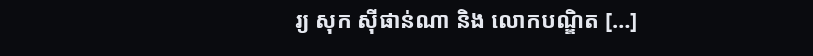រ្យ សុក ស៊ីផាន់ណា និង លោកបណ្ឌិត […]